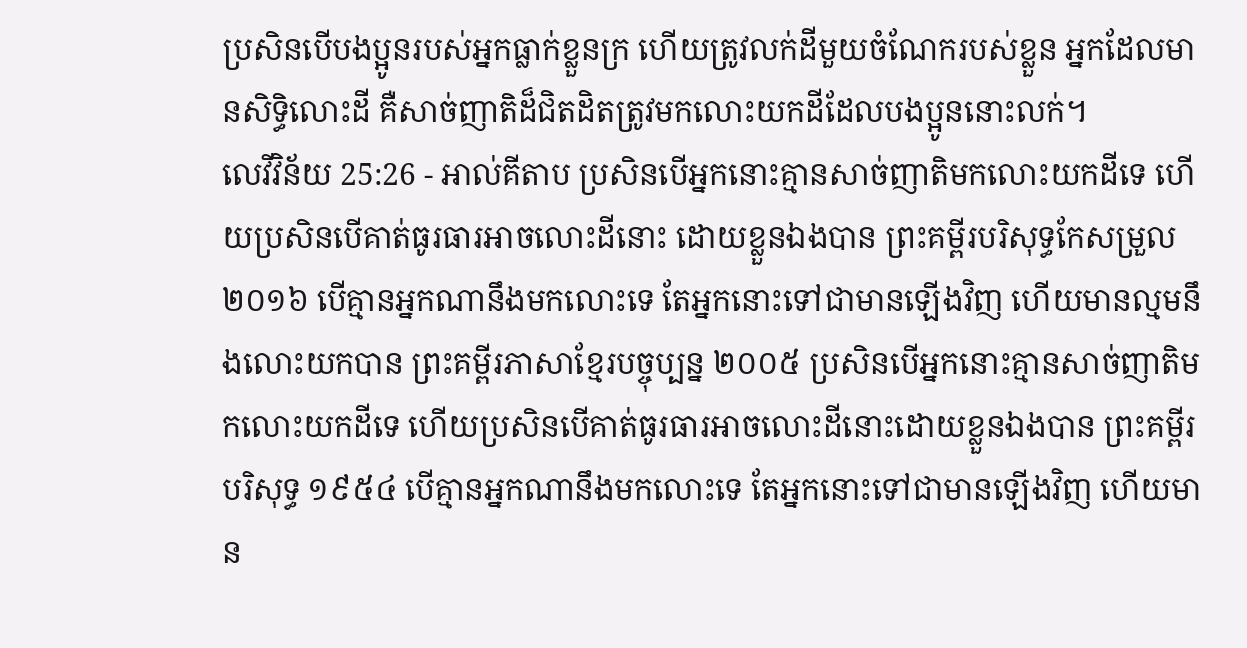ប្រសិនបើបងប្អូនរបស់អ្នកធ្លាក់ខ្លួនក្រ ហើយត្រូវលក់ដីមួយចំណែករបស់ខ្លួន អ្នកដែលមានសិទ្ធិលោះដី គឺសាច់ញាតិដ៏ជិតដិតត្រូវមកលោះយកដីដែលបងប្អូននោះលក់។
លេវីវិន័យ 25:26 - អាល់គីតាប ប្រសិនបើអ្នកនោះគ្មានសាច់ញាតិមកលោះយកដីទេ ហើយប្រសិនបើគាត់ធូរធារអាចលោះដីនោះ ដោយខ្លួនឯងបាន ព្រះគម្ពីរបរិសុទ្ធកែសម្រួល ២០១៦ បើគ្មានអ្នកណានឹងមកលោះទេ តែអ្នកនោះទៅជាមានឡើងវិញ ហើយមានល្មមនឹងលោះយកបាន ព្រះគម្ពីរភាសាខ្មែរបច្ចុប្បន្ន ២០០៥ ប្រសិនបើអ្នកនោះគ្មានសាច់ញាតិមកលោះយកដីទេ ហើយប្រសិនបើគាត់ធូរធារអាចលោះដីនោះដោយខ្លួនឯងបាន ព្រះគម្ពីរបរិសុទ្ធ ១៩៥៤ បើគ្មានអ្នកណានឹងមកលោះទេ តែអ្នកនោះទៅជាមានឡើងវិញ ហើយមាន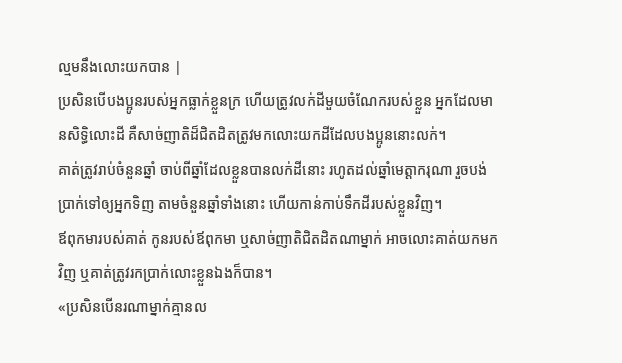ល្មមនឹងលោះយកបាន |
ប្រសិនបើបងប្អូនរបស់អ្នកធ្លាក់ខ្លួនក្រ ហើយត្រូវលក់ដីមួយចំណែករបស់ខ្លួន អ្នកដែលមានសិទ្ធិលោះដី គឺសាច់ញាតិដ៏ជិតដិតត្រូវមកលោះយកដីដែលបងប្អូននោះលក់។
គាត់ត្រូវរាប់ចំនួនឆ្នាំ ចាប់ពីឆ្នាំដែលខ្លួនបានលក់ដីនោះ រហូតដល់ឆ្នាំមេត្តាករុណា រួចបង់ប្រាក់ទៅឲ្យអ្នកទិញ តាមចំនួនឆ្នាំទាំងនោះ ហើយកាន់កាប់ទឹកដីរបស់ខ្លួនវិញ។
ឪពុកមារបស់គាត់ កូនរបស់ឪពុកមា ឬសាច់ញាតិជិតដិតណាម្នាក់ អាចលោះគាត់យកមកវិញ ឬគាត់ត្រូវរកប្រាក់លោះខ្លួនឯងក៏បាន។
«ប្រសិនបើនរណាម្នាក់គ្មានល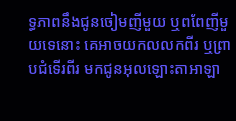ទ្ធភាពនឹងជូនចៀមញីមួយ ឬពពែញីមួយទេនោះ គេអាចយកលលកពីរ ឬព្រាបជំទើរពីរ មកជូនអុលឡោះតាអាឡា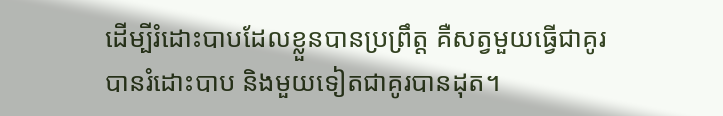ដើម្បីរំដោះបាបដែលខ្លួនបានប្រព្រឹត្ត គឺសត្វមួយធ្វើជាគូរបានរំដោះបាប និងមួយទៀតជាគូរបានដុត។